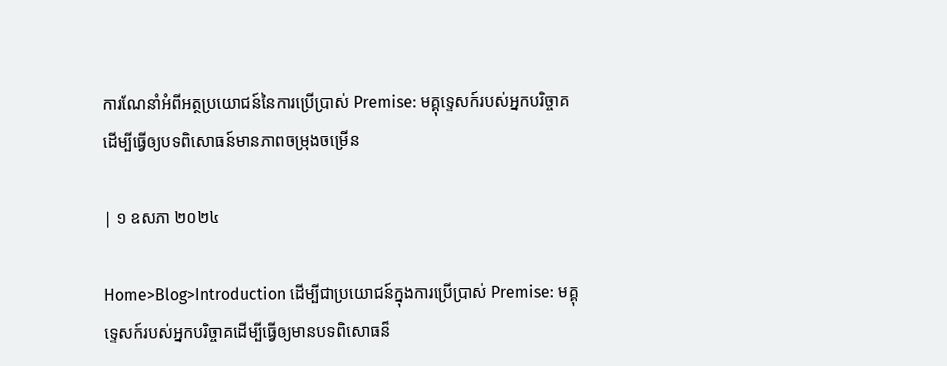ការណែនាំអំពីអត្ថប្រយោជន៍នៃការប្រើប្រាស់ Premise: មគ្គុទ្ទេសក៍របស់អ្នកបរិច្ចាគដើម្បីធ្វើឲ្យបទពិសោធន៍មានភាពចម្រុងចម្រើន

| ១ ឧសភា ២០២៤

Home>Blog>Introduction ដើម្បីជាប្រយោជន៍ក្នុងការប្រើប្រាស់ Premise: មគ្គុទ្ទេសក៍របស់អ្នកបរិច្ចាគដើម្បីធ្វើឲ្យមានបទពិសោធន៏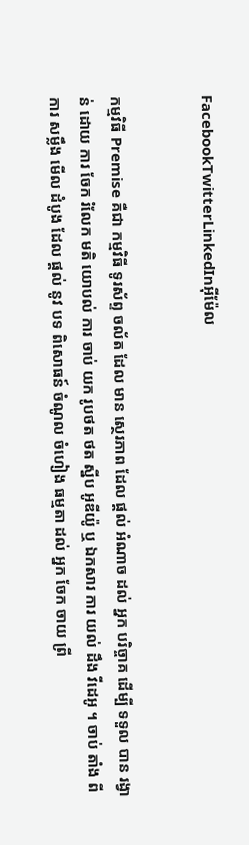FacebookTwitterLinkedInអ៊ីម៉ែល


កម្មវិធី Premise គឺជា កម្មវិធី ទូរស័ព្ទ ចល័ត ដែល មាន ស្ថេរភាព ដែល ផ្តល់ អំណាច ដល់ អ្នក បរិច្ចាគ ដើម្បី ទទួល បាន រង្វាន់ ដោយ ការ ចែក រំលែក មតិ យោបល់ ការ ចាប់ យក រូបថត ថត ស្នីប អូឌីយ៉ូ ឬ ឯកសារ ការ យល់ ដឹង វីដេអូ ។ ចាប់ តាំង ពី ការ សម្លឹង មើល ដំបូង ដែល ផ្តល់ នូវ បទ ពិសោធន៍ ចំណូល ចំហៀង ធម្មតា ដល់ អ្នក ចែក ចាយ ព្រី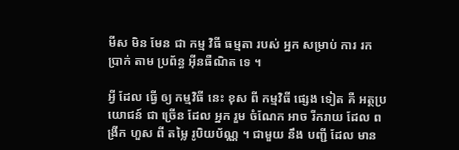មីស មិន មែន ជា កម្ម វិធី ធម្មតា របស់ អ្នក សម្រាប់ ការ រក ប្រាក់ តាម ប្រព័ន្ធ អ៊ីនធឺណិត ទេ ។

អ្វី ដែល ធ្វើ ឲ្យ កម្មវិធី នេះ ខុស ពី កម្មវិធី ផ្សេង ទៀត គឺ អត្ថប្រយោជន៍ ជា ច្រើន ដែល អ្នក រួម ចំណែក អាច រីករាយ ដែល ពង្រីក ហួស ពី តម្លៃ រូបិយប័ណ្ណ ។ ជាមួយ នឹង បញ្ជី ដែល មាន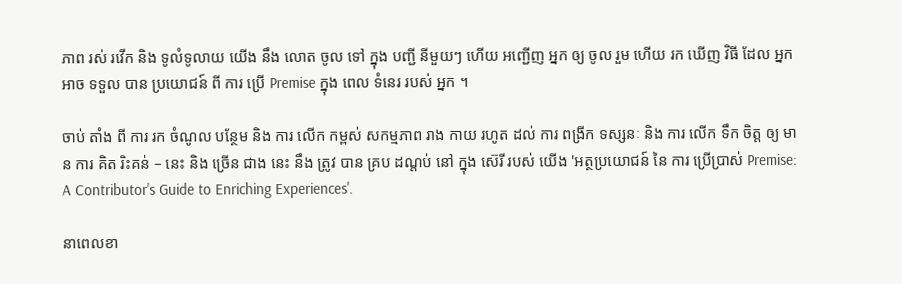ភាព រស់ រវើក និង ទូលំទូលាយ យើង នឹង លោត ចូល ទៅ ក្នុង បញ្ជី នីមួយៗ ហើយ អញ្ជើញ អ្នក ឲ្យ ចូល រួម ហើយ រក ឃើញ វិធី ដែល អ្នក អាច ទទួល បាន ប្រយោជន៍ ពី ការ ប្រើ Premise ក្នុង ពេល ទំនេរ របស់ អ្នក ។

ចាប់ តាំង ពី ការ រក ចំណូល បន្ថែម និង ការ លើក កម្ពស់ សកម្មភាព រាង កាយ រហូត ដល់ ការ ពង្រីក ទស្សនៈ និង ការ លើក ទឹក ចិត្ត ឲ្យ មាន ការ គិត រិះគន់ – នេះ និង ច្រើន ជាង នេះ នឹង ត្រូវ បាន គ្រប ដណ្តប់ នៅ ក្នុង ស៊េរី របស់ យើង 'អត្ថប្រយោជន៍ នៃ ការ ប្រើប្រាស់ Premise: A Contributor's Guide to Enriching Experiences'.

នាពេលខា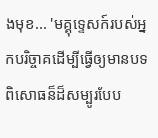ងមុខ... 'មគ្គុទ្ទេសក៍របស់អ្នកបរិច្ចាគដើម្បីធ្វើឲ្យមានបទពិសោធន៏ដ៏សម្បូរបែប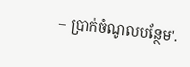– ប្រាក់ចំណូលបន្ថែម'.